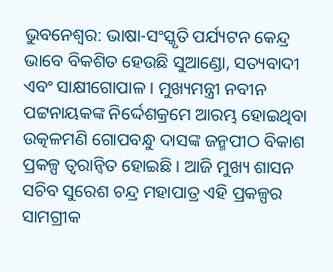ଭୁବନେଶ୍ବର: ଭାଷା-ସଂସ୍କୃତି ପର୍ଯ୍ୟଟନ କେନ୍ଦ୍ର ଭାବେ ବିକଶିତ ହେଉଛି ସୁଆଣ୍ଡୋ, ସତ୍ୟବାଦୀ ଏବଂ ସାକ୍ଷୀଗୋପାଳ । ମୁଖ୍ୟମନ୍ତ୍ରୀ ନବୀନ ପଟ୍ଟନାୟକଙ୍କ ନିର୍ଦ୍ଦେଶକ୍ରମେ ଆରମ୍ଭ ହୋଇଥିବା ଉତ୍କଳମଣି ଗୋପବନ୍ଧୁ ଦାସଙ୍କ ଜନ୍ମପୀଠ ବିକାଶ ପ୍ରକଳ୍ପ ତ୍ୱରାନ୍ୱିତ ହୋଇଛି । ଆଜି ମୁଖ୍ୟ ଶାସନ ସଚିବ ସୁରେଶ ଚନ୍ଦ୍ର ମହାପାତ୍ର ଏହି ପ୍ରକଳ୍ପର ସାମଗ୍ରୀକ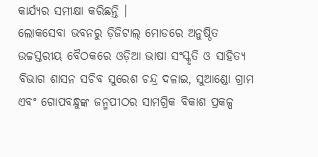କାର୍ଯ୍ୟର ସମୀକ୍ଷା କରିଛନ୍ତି ।
ଲୋକସେବା ଭବନରୁ ଡ଼ିଜିଟାଲ୍ ମୋଡରେ ଅନୁଷ୍ଠିତ ଉଚ୍ଚସ୍ତରୀୟ ବୈଠକରେ ଓଡ଼ିଆ ଭାଷା ସଂସ୍କୃତି ଓ ସାହିତ୍ୟ ବିଭାଗ ଶାସନ ସଚିବ ସୁରେଶ ଚନ୍ଦ୍ର ଦଳାଇ, ସୁଆଣ୍ଡୋ ଗ୍ରାମ ଏବଂ ଗୋପବନ୍ଧୁଙ୍କ ଜନ୍ମପୀଠର ସାମଗ୍ରିକ ବିକାଶ ପ୍ରକଳ୍ପ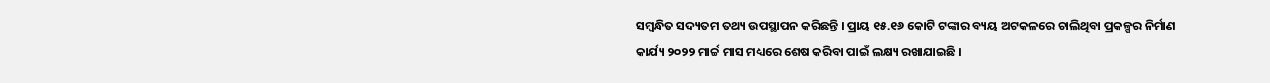ସମ୍ୱନ୍ଧିତ ସଦ୍ୟତମ ତଥ୍ୟ ଉପସ୍ଥାପନ କରିଛନ୍ତି । ପ୍ରାୟ ୧୫.୧୬ କୋଟି ଟଙ୍କାର ବ୍ୟୟ ଅଟକଳରେ ଚାଲିଥିବା ପ୍ରକଳ୍ପର ନିର୍ମାଣ କାର୍ଯ୍ୟ ୨୦୨୨ ମାର୍ଚ୍ଚ ମାସ ମଧ୍ୟରେ ଶେଷ କରିବା ପାଇଁ ଲକ୍ଷ୍ୟ ରଖାଯାଇଛି ।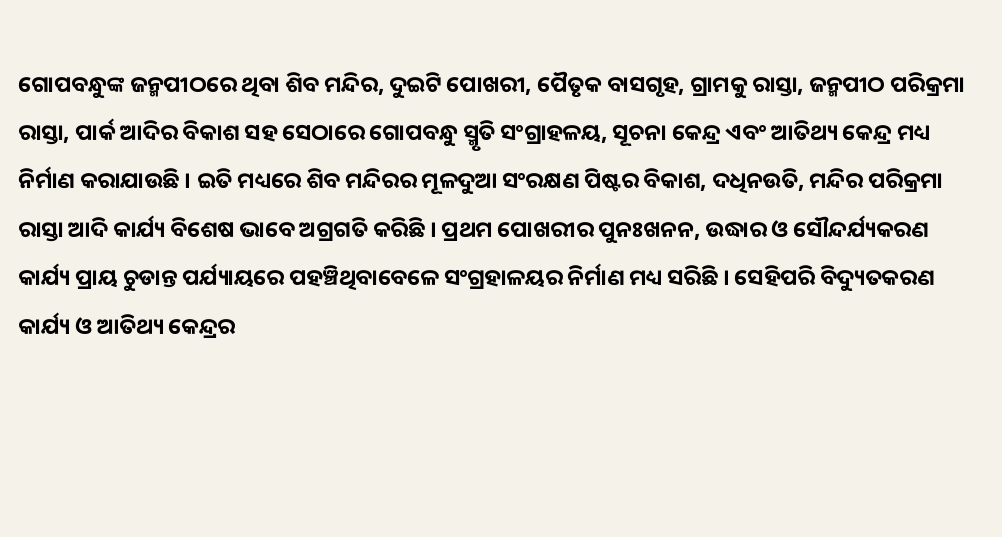ଗୋପବନ୍ଧୁଙ୍କ ଜନ୍ମପୀଠରେ ଥିବା ଶିବ ମନ୍ଦିର, ଦୁଇଟି ପୋଖରୀ, ପୈତୃକ ବାସଗୃହ, ଗ୍ରାମକୁ ରାସ୍ତା, ଜନ୍ମପୀଠ ପରିକ୍ରମା ରାସ୍ତା, ପାର୍କ ଆଦିର ବିକାଶ ସହ ସେଠାରେ ଗୋପବନ୍ଧୁ ସ୍ମୃତି ସଂଗ୍ରାହଳୟ, ସୂଚନା କେନ୍ଦ୍ର ଏବଂ ଆତିଥ୍ୟ କେନ୍ଦ୍ର ମଧ୍ୟ ନିର୍ମାଣ କରାଯାଉଛି । ଇତି ମଧ୍ୟରେ ଶିବ ମନ୍ଦିରର ମୂଳଦୁଆ ସଂରକ୍ଷଣ ପିଷ୍ଟର ବିକାଶ, ଦଧିନଉତି, ମନ୍ଦିର ପରିକ୍ରମା ରାସ୍ତା ଆଦି କାର୍ଯ୍ୟ ବିଶେଷ ଭାବେ ଅଗ୍ରଗତି କରିଛି । ପ୍ରଥମ ପୋଖରୀର ପୁନଃଖନନ, ଉଦ୍ଧାର ଓ ସୌନ୍ଦର୍ଯ୍ୟକରଣ କାର୍ଯ୍ୟ ପ୍ରାୟ ଚୁଡାନ୍ତ ପର୍ଯ୍ୟାୟରେ ପହଞ୍ଚିଥିବାବେଳେ ସଂଗ୍ରହାଳୟର ନିର୍ମାଣ ମଧ୍ୟ ସରିଛି । ସେହିପରି ବିଦ୍ୟୁତକରଣ କାର୍ଯ୍ୟ ଓ ଆତିଥ୍ୟ କେନ୍ଦ୍ରର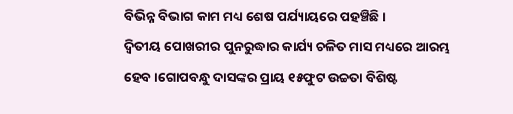ବିଭିନ୍ନ ବିଭାଗ କାମ ମଧ୍ୟ ଶେଷ ପର୍ଯ୍ୟାୟରେ ପହଞ୍ଚିଛି ।
ଦ୍ୱିତୀୟ ପୋଖରୀର ପୁନରୁଦ୍ଧାର କାର୍ଯ୍ୟ ଚଳିତ ମାସ ମଧ୍ୟରେ ଆରମ୍ଭ ହେବ ।ଗୋପବନ୍ଧୁ ଦାସଙ୍କର ପ୍ରାୟ ୧୫ଫୁଟ ଉଚ୍ଚତା ବିଶିଷ୍ଟ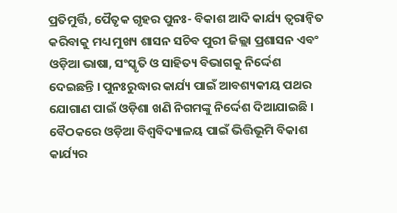ପ୍ରତିମୁର୍ତ୍ତି, ପୈତୃକ ଗୃହର ପୁନଃ- ବିକାଶ ଆଦି କାର୍ଯ୍ୟ ତ୍ୱରାନ୍ୱିତ କରିବାକୁ ମଧ୍ୟ ମୁଖ୍ୟ ଶାସନ ସଚିବ ପୁରୀ ଜିଲ୍ଲା ପ୍ରଶାସନ ଏବଂ ଓଡ଼ିଆ ଭାଷା, ସଂସ୍କୃତି ଓ ସାହିତ୍ୟ ବିଭାଗକୁ ନିର୍ଦ୍ଦେଶ ଦେଇଛନ୍ତି । ପୁନଃରୁଦ୍ଧାର କାର୍ଯ୍ୟ ପାଇଁ ଆବଶ୍ୟକୀୟ ପଥର ଯୋଗାଣ ପାଇଁ ଓଡ଼ିଶା ଖଣି ନିଗମଙ୍କୁ ନିର୍ଦ୍ଦେଶ ଦିଆଯାଇଛି । ବୈଠକରେ ଓଡ଼ିଆ ବିଶ୍ୱବିଦ୍ୟାଳୟ ପାଇଁ ଭିତ୍ତିଭୂମି ବିକାଶ କାର୍ଯ୍ୟର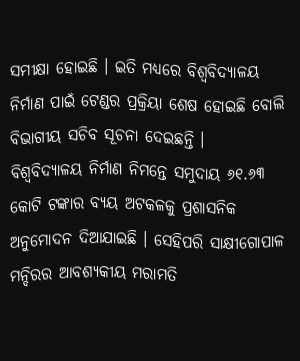ସମୀକ୍ଷା ହୋଇଛି । ଇତି ମଧ୍ୟରେ ବିଶ୍ୱବିଦ୍ୟାଳୟ ନିର୍ମାଣ ପାଇଁ ଟେଣ୍ଡର ପ୍ରକ୍ରିୟା ଶେଷ ହୋଇଛି ବୋଲି ବିଭାଗୀୟ ସଚିବ ସୂଚନା ଦେଇଛନ୍ତି ।
ବିଶ୍ୱବିଦ୍ୟାଳୟ ନିର୍ମାଣ ନିମନ୍ତେ ସମୁଦାୟ ୬୧.୬୩ କୋଟି ଟଙ୍କାର ବ୍ୟୟ ଅଟକଳକୁ ପ୍ରଶାସନିକ ଅନୁମୋଦନ ଦିଆଯାଇଛି । ସେହିପରି ସାକ୍ଷୀଗୋପାଳ ମନ୍ଦିରର ଆବଶ୍ୟକୀୟ ମରାମତି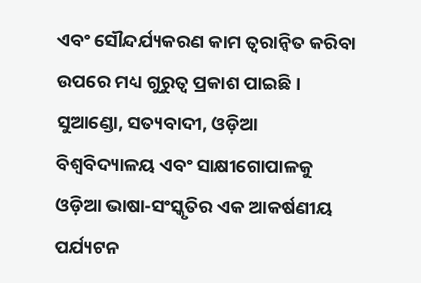ଏବଂ ସୌନ୍ଦର୍ଯ୍ୟକରଣ କାମ ତ୍ୱରାନ୍ୱିତ କରିବା ଉପରେ ମଧ୍ୟ ଗୁରୁତ୍ବ ପ୍ରକାଶ ପାଇଛି । ସୁଆଣ୍ଡୋ, ସତ୍ୟବାଦୀ, ଓଡ଼ିଆ ବିଶ୍ୱବିଦ୍ୟାଳୟ ଏବଂ ସାକ୍ଷୀଗୋପାଳକୁ ଓଡ଼ିଆ ଭାଷା-ସଂସ୍କୃତିର ଏକ ଆକର୍ଷଣୀୟ ପର୍ଯ୍ୟଟନ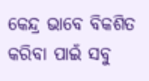କେନ୍ଦ୍ର ଭାବେ ବିକଶିତ କରିବା ପାଇଁ ସବୁ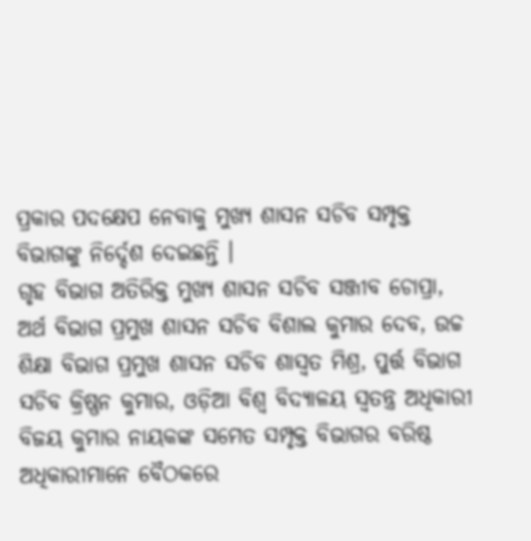ପ୍ରକାର ପଦକ୍ଷେପ ନେବାକୁ ମୁଖ୍ୟ ଶାସନ ସଚିବ ସମ୍ପୃକ୍ତ ବିଭାଗଙ୍କୁ ନିର୍ଦ୍ଦେଶ ଦେଇଛନ୍ତି ।
ଗୃହ ବିଭାଗ ଅତିରିକ୍ତ ମୁଖ୍ୟ ଶାସନ ସଚିବ ସଞ୍ଜୀବ ଚୋପ୍ରା, ଅର୍ଥ ବିଭାଗ ପ୍ରମୁଖ ଶାସନ ସଚିବ ବିଶାଲ କୁମାର ଦେବ, ଉଚ୍ଚ ଶିକ୍ଷା ବିଭାଗ ପ୍ରମୁଖ ଶାସନ ସଚିବ ଶାସ୍ୱତ ମିଶ୍ର, ପୁର୍ତ୍ତ ବିଭାଗ ସଚିବ କ୍ରିଷ୍ଣନ କୁମାର, ଓଡ଼ିଆ ବିଶ୍ୱ ବିଦ୍ୟାଳୟ ସ୍ୱତନ୍ତ୍ର ଅଧିକାରୀ ବିଜୟ କୁମାର ନାୟକଙ୍କ ସମେତ ସମ୍ପୃକ୍ତ ବିଭାଗର ବରିଷ୍ଠ ଅଧିକାରୀମାନେ ବୈଠକରେ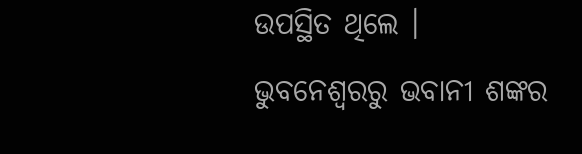ଉପସ୍ଥିତ ଥିଲେ ।
ଭୁବନେଶ୍ବରରୁ ଭବାନୀ ଶଙ୍କର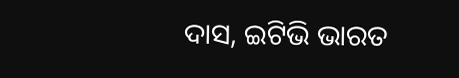ଦାସ, ଇଟିଭି ଭାରତ